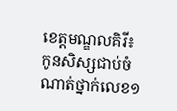ខេត្តមណ្ឌលគិរី៖ កូនសិស្សជាប់ចំណាត់ថ្នាក់លេខ១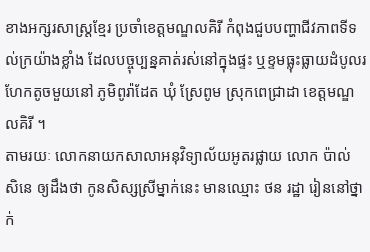ខាងអក្សរសាស្ត្រខ្មែរ ប្រចាំខេត្តមណ្ឌលគិរី កំពុងជួបបញ្ហាជីវភាពទីទល់ក្រយ៉ាងខ្លាំង ដែលបច្ចុប្បន្នគាត់រស់នៅក្នុងផ្ទះ ឬខ្ទមធ្លុះធ្លាយដំបូលរហែកតូចមួយនៅ ភូមិពូរ៉ាដែត ឃុំ ស្រែពូម ស្រុកពេជ្រាដា ខេត្តមណ្ឌលគិរី ។
តាមរយៈ លោកនាយកសាលាអនុវិទ្យាល័យអូតរផ្លាយ លោក ប៉ាល់ សិនេ ឲ្យដឹងថា កូនសិស្សស្រីម្នាក់នេះ មានឈ្មោះ ថន រដ្ឋា រៀននៅថ្នាក់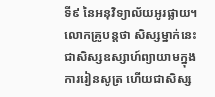ទី៩ នៃអនុវិទ្យាល័យអូរផ្លាយ។ លោកគ្រូបន្តថា សិស្សម្នាក់នេះ ជាសិស្សឧស្សាហ៍ព្យាយាមក្នុងការរៀនសូត្រ ហើយជាសិស្ស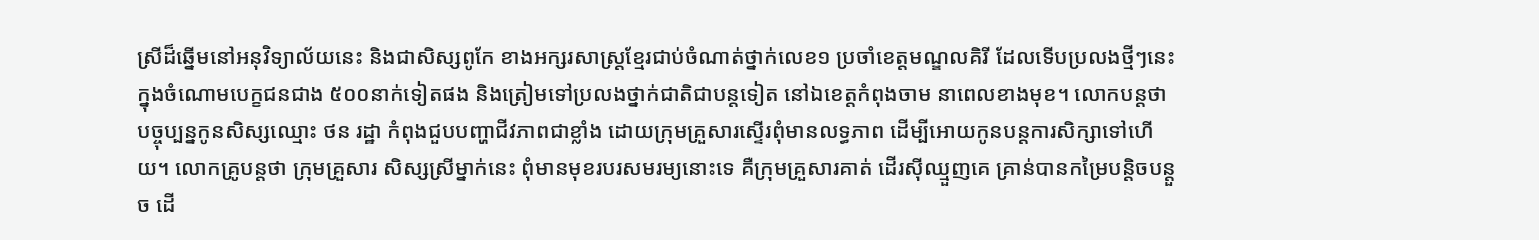ស្រីដ៏ឆ្នើមនៅអនុវិទ្យាល័យនេះ និងជាសិស្សពូកែ ខាងអក្សរសាស្ត្រខ្មែរជាប់ចំណាត់ថ្នាក់លេខ១ ប្រចាំខេត្តមណ្ឌលគិរី ដែលទើបប្រលងថ្មីៗនេះ ក្នុងចំណោមបេក្ខជនជាង ៥០០នាក់ទៀតផង និងត្រៀមទៅប្រលងថ្នាក់ជាតិជាបន្តទៀត នៅឯខេត្តកំពុងចាម នាពេលខាងមុខ។ លោកបន្តថា បច្ចុប្បន្នកូនសិស្សឈ្មោះ ថន រដ្ឋា កំពុងជួបបញ្ហាជីវភាពជាខ្លាំង ដោយក្រុមគ្រួសារស្ទើរពុំមានលទ្ធភាព ដើម្បីអោយកូនបន្តការសិក្សាទៅហើយ។ លោកគ្រូបន្តថា ក្រុមគ្រួសារ សិស្សស្រីម្នាក់នេះ ពុំមានមុខរបរសមរម្យនោះទេ គឺក្រុមគ្រួសារគាត់ ដើរស៊ីឈ្មួញគេ គ្រាន់បានកម្រៃបន្តិចបន្តួច ដើ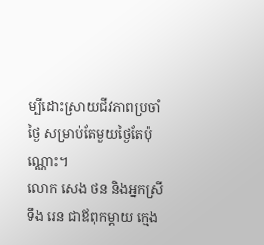ម្បីដោះស្រាយជីវភាពប្រចាំថ្ងៃ សម្រាប់តែមួយថ្ងៃតែប៉ុណ្ណោះ។
លោក សេង ថន និងអ្នកស្រី ទឹង រេន ជាឪពុកម្ដាយ ក្មេង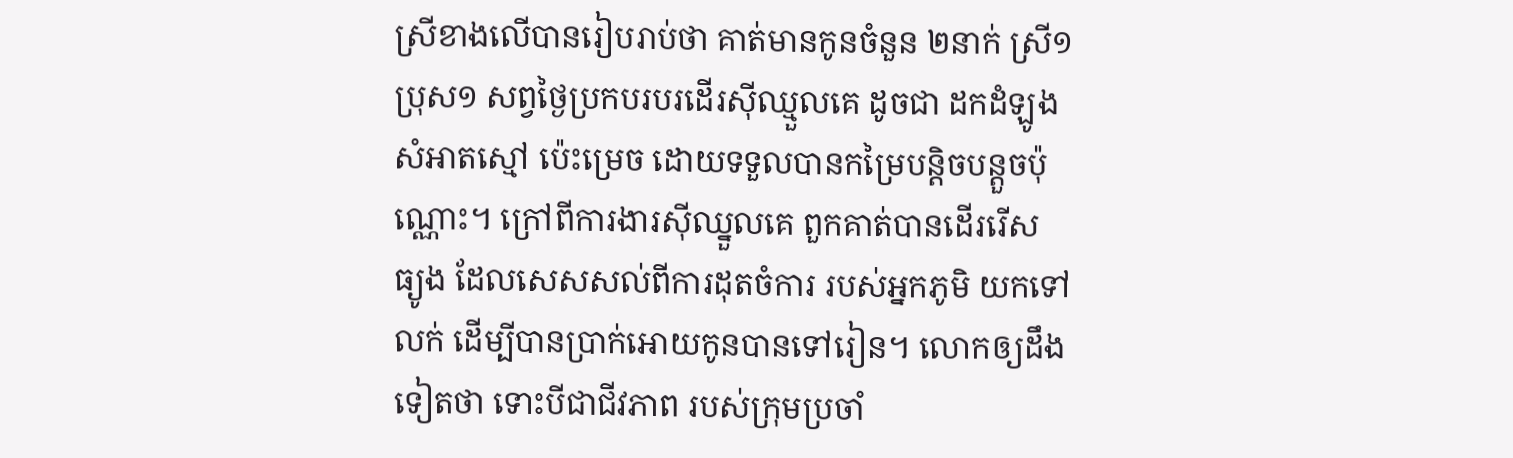ស្រីខាងលើបានរៀបរាប់ថា គាត់មានកូនចំនួន ២នាក់ ស្រី១ ប្រុស១ សព្វថ្ងៃប្រកបរបរដើរស៊ីឈ្មួលគេ ដូចជា ដកដំឡូង សំអាតស្មៅ ប៉េះម្រេច ដោយទទួលបានកម្រៃបន្តិចបន្តួចប៉ុណ្ណោះ។ ក្រៅពីការងារស៊ីឈ្នួលគេ ពួកគាត់បានដើររើស ធ្យូង ដែលសេសសល់ពីការដុតចំការ របស់អ្នកភូមិ យកទៅលក់ ដើម្បីបានប្រាក់អោយកូនបានទៅរៀន។ លោកឲ្យដឹងទៀតថា ទោះបីជាជីវភាព របស់ក្រុមប្រចាំ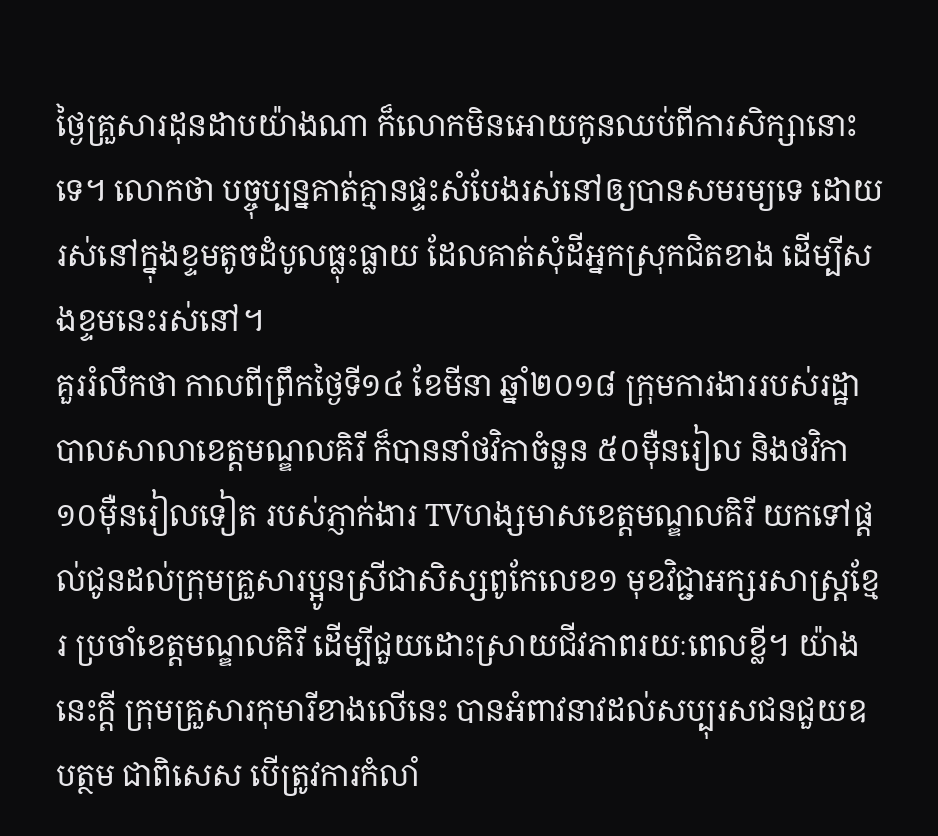ថ្ងៃគ្រួសារដុនដាបយ៉ាងណា ក៏លោកមិនអោយកូនឈប់ពីការសិក្សានោះទេ។ លោកថា បច្ចុប្បន្នគាត់គ្មានផ្ទះសំបែងរស់នៅឲ្យបានសមរម្យទេ ដោយ រស់នៅក្នុងខ្ទមតូចដំបូលធ្លុះធ្លាយ ដែលគាត់សុំដីអ្នកស្រុកជិតខាង ដើម្បីសងខ្ទមនេះរស់នៅ។
គួររំលឹកថា កាលពីព្រឹកថ្ងៃទី១៤ ខែមីនា ឆ្នាំ២០១៨ ក្រុមការងាររបស់រដ្ឋាបាលសាលាខេត្តមណ្ឌលគិរី ក៏បាននាំថវិកាចំនួន ៥០ម៉ឺនរៀល និងថវិកា ១០ម៉ឺនរៀលទៀត របស់ភ្ញាក់ងារ TVហង្សមាសខេត្តមណ្ឌលគិរី យកទៅផ្តល់ជូនដល់ក្រុមគ្រួសារប្អូនស្រីជាសិស្សពូកែលេខ១ មុខវិជ្ជាអក្សរសាស្ត្រខ្មែរ ប្រចាំខេត្តមណ្ឌលគិរី ដើម្បីជួយដោះស្រាយជីវភាពរយៈពេលខ្លី។ យ៉ាងនេះក្តី ក្រុមគ្រួសារកុមារីខាងលើនេះ បានអំពាវនាវដល់សប្បុរសជនជួយឧបត្ថម ជាពិសេស បើត្រូវការកំលាំ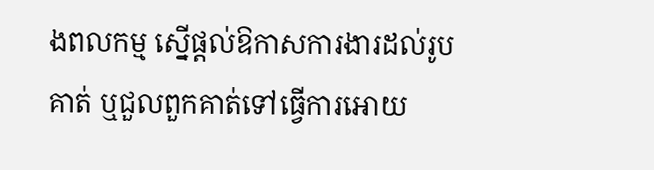ងពលកម្ម ស្នើផ្តល់ឱកាសការងារដល់រូបគាត់ ឬជួលពួកគាត់ទៅធ្វើការអោយ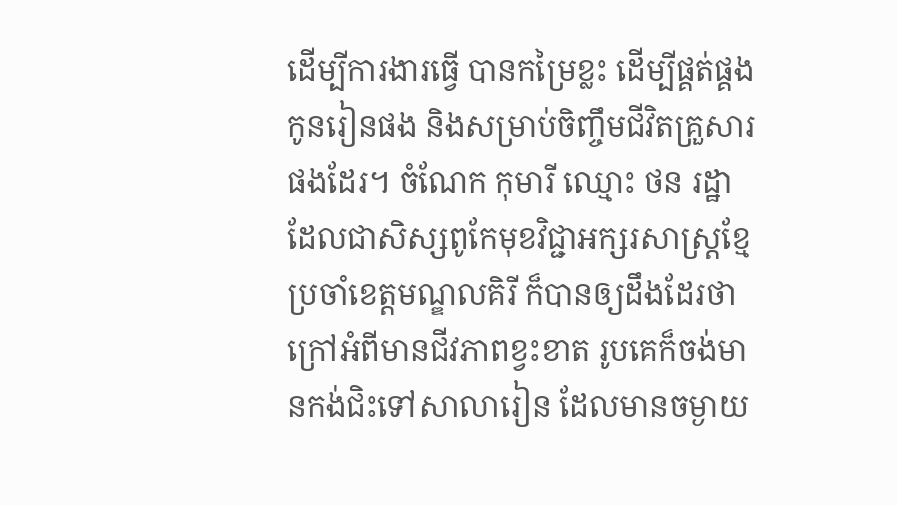ដើម្បីការងារធ្វើ បានកម្រៃខ្លះ ដើម្បីផ្គត់ផ្គងកូនរៀនផង និងសម្រាប់ចិញ្ចឹមជីវិតគ្រួសារផងដែរ។ ចំណែក កុមារី ឈ្មោះ ថន រដ្ឋា ដែលជាសិស្សពូកែមុខវិជ្ជាអក្សរសាស្ត្រខ្មែ ប្រចាំខេត្តមណ្ឌលគិរី ក៏បានឲ្យដឹងដែរថា ក្រៅអំពីមានជីវភាពខ្វះខាត រូបគេក៏ចង់មានកង់ជិះទៅសាលារៀន ដែលមានចម្ងាយ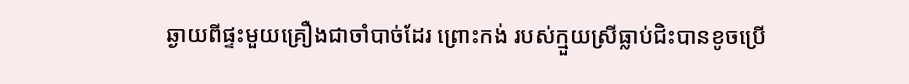ឆ្ងាយពីផ្ទះមួយគ្រឿងជាចាំបាច់ដែរ ព្រោះកង់ របស់ក្មួយស្រីធ្លាប់ជិះបានខូចប្រើ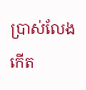ប្រាស់លែងកើត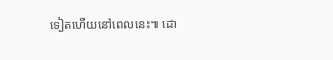ទៀតហើយនៅពេលនេះ៕ ដោ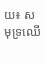យ៖ សមុទ្រឈើ